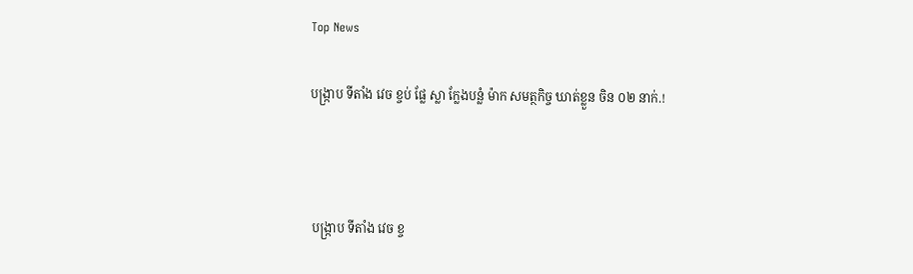Top News

បង្ក្រាប ទីតាំង វេច ខ្ចប់ ផ្លែ ស្លា ក្លែងបន្លំ ម៉ាក សមត្ថកិច្ច ឃាត់ខ្លួន ចិន ០២ នាក់.!



 បង្ក្រាប ទីតាំង វេច ខ្ច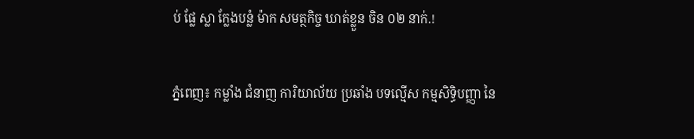ប់ ផ្លែ ស្លា ក្លែងបន្លំ ម៉ាក សមត្ថកិច្ច ឃាត់ខ្លួន ចិន ០២ នាក់.!


ភ្នំពេញ៖ កម្លាំង ជំនាញ ការិយាល័យ ប្រឆាំង បទល្មើស កម្មសិទ្ធិបញ្ញា នៃ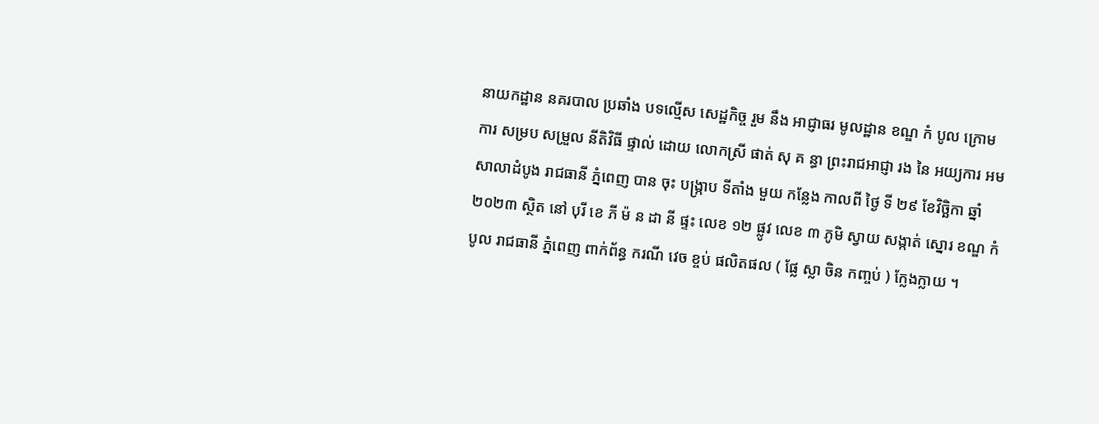នាយកដ្ឋាន នគរបាល ប្រឆាំង បទល្មើស សេដ្ឋកិច្ច រួម នឹង អាជ្ញាធរ មូលដ្ឋាន ខណ្ឌ កំ បូល ក្រោម ការ សម្រប សម្រួល នីតិវិធី ផ្ទាល់ ដោយ លោកស្រី ផាត់ សុ គ ន្ធា ព្រះរាជអាជ្ញា រង នៃ អយ្យការ អម សាលាដំបូង រាជធានី ភ្នំពេញ បាន ចុះ បង្ក្រាប ទីតាំង មួយ កន្លែង កាលពី ថ្ងៃ ទី ២៩ ខែវិច្ឆិកា ឆ្នាំ ២០២៣ ស្ថិត នៅ បុរី ខេ ភី ម៉ ន ដា នី ផ្ទះ លេខ ១២ ផ្លូវ លេខ ៣ ភូមិ ស្វាយ សង្កាត់ ស្នោរ ខណ្ឌ កំ បូល រាជធានី ភ្នំពេញ ពាក់ព័ន្ធ ករណី វេច ខ្ចប់ ផលិតផល ( ផ្លែ ស្លា ចិន កញ្ចប់ ) ក្លែងក្លាយ ។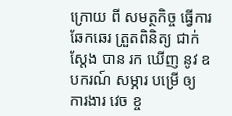ក្រោយ ពី សមត្ថកិច្ច ធ្វើការ ឆែកឆេរ ត្រួតពិនិត្យ ជាក់ស្តែង បាន រក ឃើញ នូវ ឧបករណ៍ សម្ភារ បម្រើ ឲ្យ ការងារ វេច ខ្ច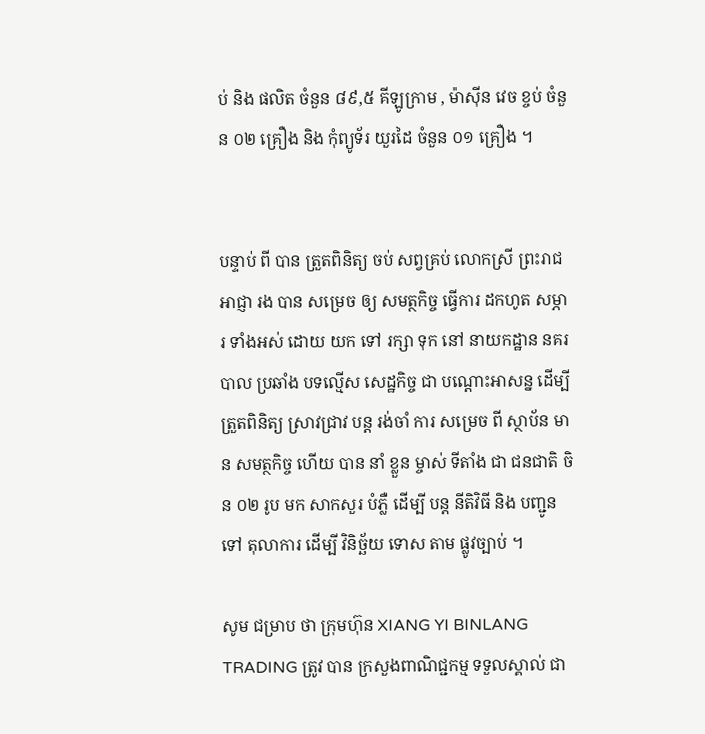ប់ និង ផលិត ចំនួន ៨៩,៥ គីឡូក្រាម , ម៉ាស៊ីន វេច ខ្ចប់ ចំនួន ០២ គ្រឿង និង កុំព្យូទ័រ យួរដៃ ចំនួន ០១ គ្រឿង ។


បន្ទាប់ ពី បាន ត្រួតពិនិត្យ ចប់ សព្វគ្រប់ លោកស្រី ព្រះរាជអាជ្ញា រង បាន សម្រេច ឲ្យ សមត្ថកិច្ច ធ្វើការ ដកហូត សម្ភារ ទាំងអស់ ដោយ យក ទៅ រក្សា ទុក នៅ នាយកដ្ឋាន នគរបាល ប្រឆាំង បទល្មើស សេដ្ឋកិច្ច ជា បណ្តោះអាសន្ន ដើម្បី ត្រួតពិនិត្យ ស្រាវជ្រាវ បន្ត រង់ចាំ ការ សម្រេច ពី ស្ថាប័ន មាន សមត្ថកិច្ច ហើយ បាន នាំ ខ្លួន ម្ចាស់ ទីតាំង ជា ជនជាតិ ចិន ០២ រូប មក សាកសួរ បំភ្លឺ ដើម្បី បន្ត នីតិវិធី និង បញ្ជូន ទៅ តុលាការ ដើម្បី វិនិច្ឆ័យ ទោស តាម ផ្លូវច្បាប់ ។

សូម ជម្រាប ថា ក្រុមហ៊ុន XIANG YI BINLANG TRADING ត្រូវ បាន ក្រសួងពាណិជ្ជកម្ម ទទួលស្គាល់ ជា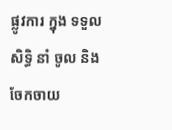ផ្លូវការ ក្នុង ទទួល សិទ្ធិ នាំ ចូល និង ចែកចាយ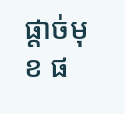ផ្តាច់មុខ ផ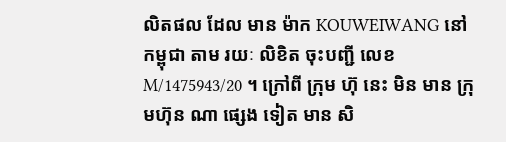លិតផល ដែល មាន ម៉ាក KOUWEIWANG នៅ កម្ពុជា តាម រយៈ លិខិត ចុះបញ្ជី លេខ M/1475943/20 ។ ក្រៅពី ក្រុម ហ៊ុ នេះ មិន មាន ក្រុមហ៊ុន ណា ផ្សេង ទៀត មាន សិ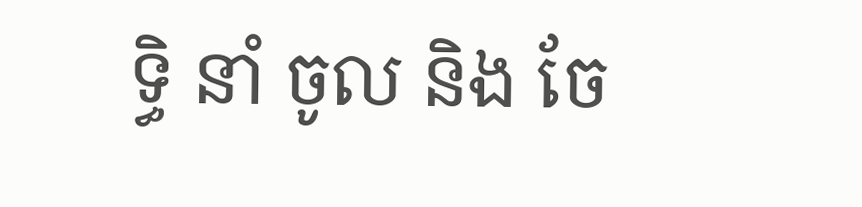ទ្ធិ នាំ ចូល និង ចែ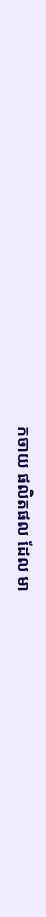កចាយ ផលិតផល ដែល មា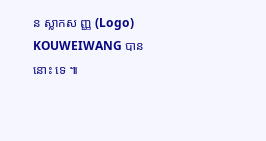ន ស្លាកស ញ្ញ (Logo) KOUWEIWANG បាន នោះ ទេ ៕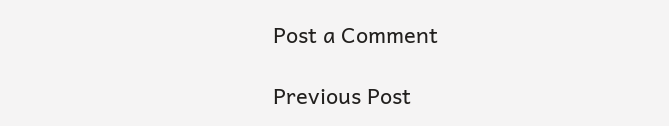Post a Comment

Previous Post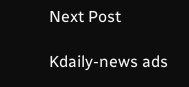Next Post

Kdaily-news ads